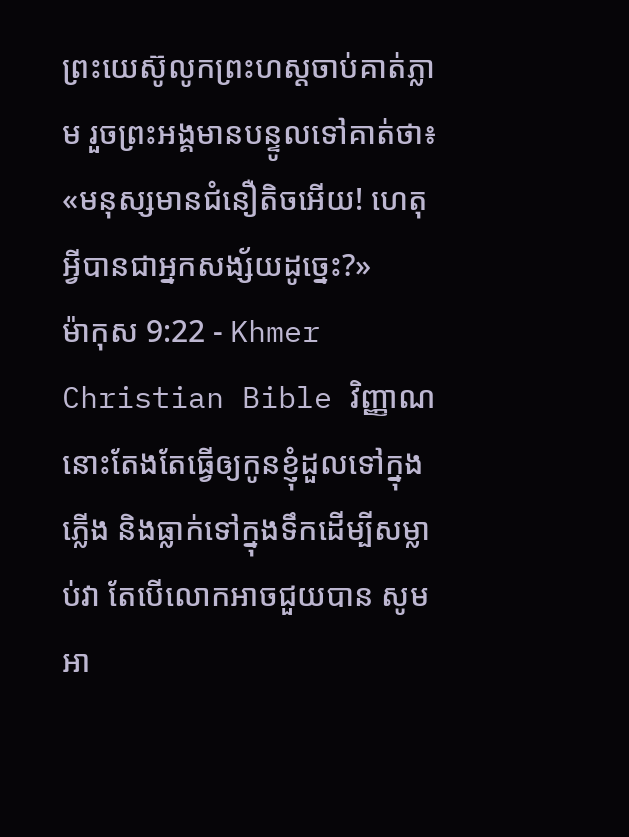ព្រះយេស៊ូលូកព្រះហស្ដចាប់គាត់ភ្លាម រួចព្រះអង្គមានបន្ទូលទៅគាត់ថា៖ «មនុស្សមានជំនឿតិចអើយ! ហេតុអ្វីបានជាអ្នកសង្ស័យដូច្នេះ?»
ម៉ាកុស 9:22 - Khmer Christian Bible វិញ្ញាណនោះតែងតែធ្វើឲ្យកូនខ្ញុំដួលទៅក្នុងភ្លើង និងធ្លាក់ទៅក្នុងទឹកដើម្បីសម្លាប់វា តែបើលោកអាចជួយបាន សូមអា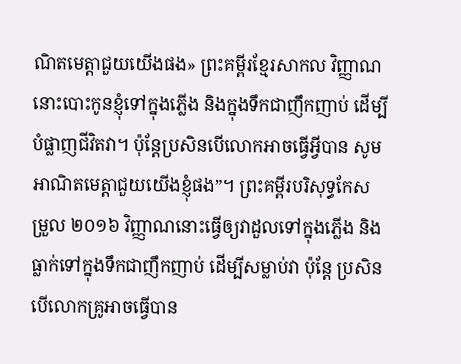ណិតមេត្ដាជួយយើងផង» ព្រះគម្ពីរខ្មែរសាកល វិញ្ញាណនោះបោះកូនខ្ញុំទៅក្នុងភ្លើង និងក្នុងទឹកជាញឹកញាប់ ដើម្បីបំផ្លាញជីវិតវា។ ប៉ុន្តែប្រសិនបើលោកអាចធ្វើអ្វីបាន សូមអាណិតមេត្តាជួយយើងខ្ញុំផង”។ ព្រះគម្ពីរបរិសុទ្ធកែសម្រួល ២០១៦ វិញ្ញាណនោះធ្វើឲ្យវាដួលទៅក្នុងភ្លើង និងធ្លាក់ទៅក្នុងទឹកជាញឹកញាប់ ដើម្បីសម្លាប់វា ប៉ុន្តែ ប្រសិនបើលោកគ្រូអាចធ្វើបាន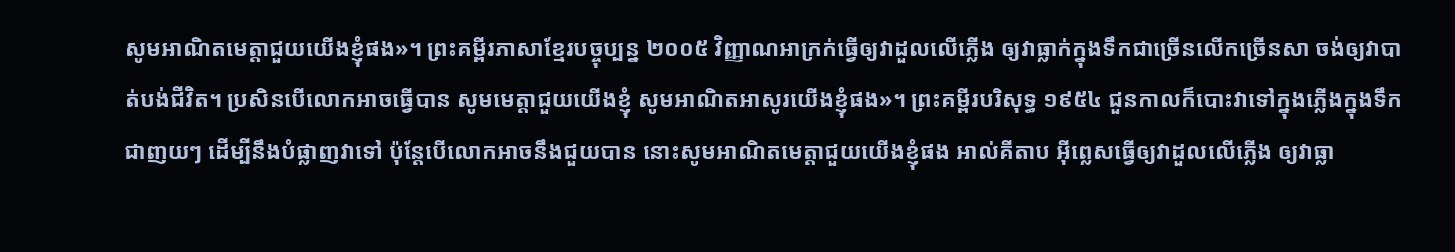សូមអាណិតមេត្តាជួយយើងខ្ញុំផង»។ ព្រះគម្ពីរភាសាខ្មែរបច្ចុប្បន្ន ២០០៥ វិញ្ញាណអាក្រក់ធ្វើឲ្យវាដួលលើភ្លើង ឲ្យវាធ្លាក់ក្នុងទឹកជាច្រើនលើកច្រើនសា ចង់ឲ្យវាបាត់បង់ជីវិត។ ប្រសិនបើលោកអាចធ្វើបាន សូមមេត្តាជួយយើងខ្ញុំ សូមអាណិតអាសូរយើងខ្ញុំផង»។ ព្រះគម្ពីរបរិសុទ្ធ ១៩៥៤ ជួនកាលក៏បោះវាទៅក្នុងភ្លើងក្នុងទឹកជាញយៗ ដើម្បីនឹងបំផ្លាញវាទៅ ប៉ុន្តែបើលោកអាចនឹងជួយបាន នោះសូមអាណិតមេត្តាជួយយើងខ្ញុំផង អាល់គីតាប អ៊ីព្លេសធ្វើឲ្យវាដួលលើភ្លើង ឲ្យវាធ្លា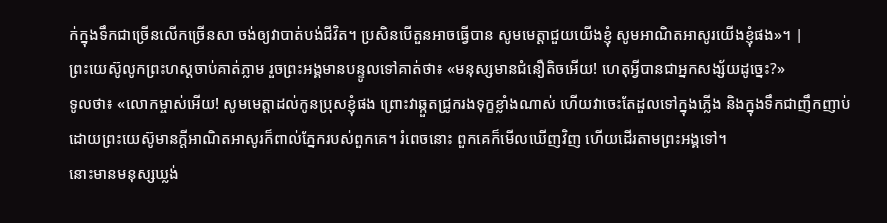ក់ក្នុងទឹកជាច្រើនលើកច្រើនសា ចង់ឲ្យវាបាត់បង់ជីវិត។ ប្រសិនបើតួនអាចធ្វើបាន សូមមេត្ដាជួយយើងខ្ញុំ សូមអាណិតអាសូរយើងខ្ញុំផង»។ |
ព្រះយេស៊ូលូកព្រះហស្ដចាប់គាត់ភ្លាម រួចព្រះអង្គមានបន្ទូលទៅគាត់ថា៖ «មនុស្សមានជំនឿតិចអើយ! ហេតុអ្វីបានជាអ្នកសង្ស័យដូច្នេះ?»
ទូលថា៖ «លោកម្ចាស់អើយ! សូមមេត្ដាដល់កូនប្រុសខ្ញុំផង ព្រោះវាឆ្កួតជ្រូករងទុក្ខខ្លាំងណាស់ ហើយវាចេះតែដួលទៅក្នុងភ្លើង និងក្នុងទឹកជាញឹកញាប់
ដោយព្រះយេស៊ូមានក្ដីអាណិតអាសូរក៏ពាល់ភ្នែករបស់ពួកគេ។ រំពេចនោះ ពួកគេក៏មើលឃើញវិញ ហើយដើរតាមព្រះអង្គទៅ។
នោះមានមនុស្សឃ្លង់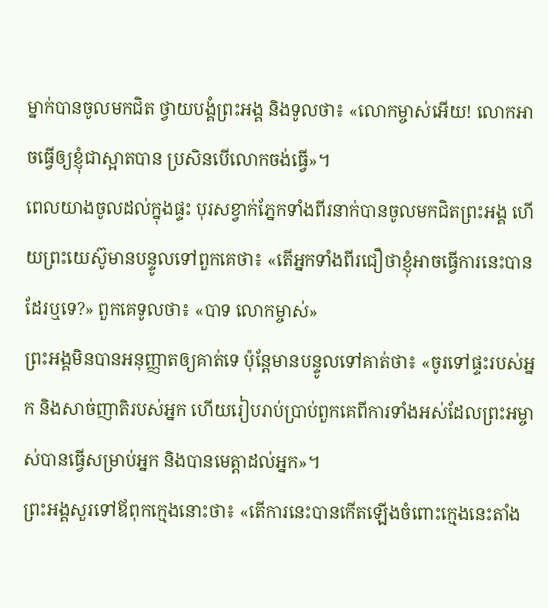ម្នាក់បានចូលមកជិត ថ្វាយបង្គំព្រះអង្គ និងទូលថា៖ «លោកម្ចាស់អើយ! លោកអាចធ្វើឲ្យខ្ញុំជាស្អាតបាន ប្រសិនបើលោកចង់ធ្វើ»។
ពេលយាងចូលដល់ក្នុងផ្ទះ បុរសខ្វាក់ភ្នែកទាំងពីរនាក់បានចូលមកជិតព្រះអង្គ ហើយព្រះយេស៊ូមានបន្ទូលទៅពួកគេថា៖ «តើអ្នកទាំងពីរជឿថាខ្ញុំអាចធ្វើការនេះបានដែរឬទេ?» ពួកគេទូលថា៖ «បាទ លោកម្ចាស់»
ព្រះអង្គមិនបានអនុញ្ញាតឲ្យគាត់ទេ ប៉ុន្ដែមានបន្ទូលទៅគាត់ថា៖ «ចូរទៅផ្ទះរបស់អ្នក និងសាច់ញាតិរបស់អ្នក ហើយរៀបរាប់ប្រាប់ពួកគេពីការទាំងអស់ដែលព្រះអម្ចាស់បានធ្វើសម្រាប់អ្នក និងបានមេត្ដាដល់អ្នក»។
ព្រះអង្គសួរទៅឪពុកក្មេងនោះថា៖ «តើការនេះបានកើតឡើងចំពោះក្មេងនេះតាំង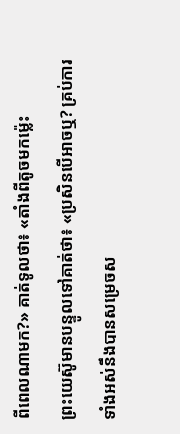ពីពេលណាមក?» គាត់ទូលថា៖ «តាំងពីតូចមកម៉្លេះ
ព្រះយេស៊ូមានបន្ទូលទៅគាត់ថា៖ «ប្រសិនបើអាចឬ? គ្រប់ការទាំងអស់នឹងបានសម្រេចស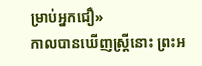ម្រាប់អ្នកជឿ»
កាលបានឃើញស្ដ្រីនោះ ព្រះអ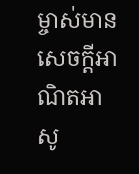ម្ចាស់មានសេចក្ដីអាណិតអាសូ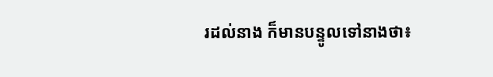រដល់នាង ក៏មានបន្ទូលទៅនាងថា៖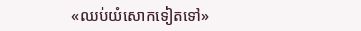«ឈប់យំសោកទៀតទៅ»